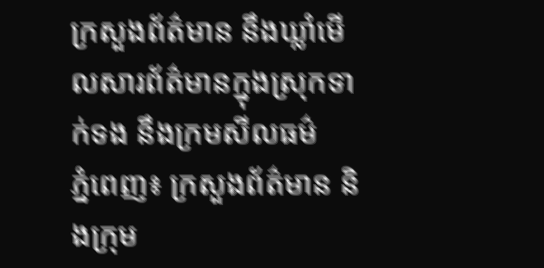ក្រសួងព័ត៌មាន នឹងឃ្លាំមើលសារព័ត៌មានក្នុងស្រុកទាក់ទង នឹងក្រមសីលធម៌
ភ្នំពេញ៖ ក្រសួងព័ត៌មាន និងក្រុម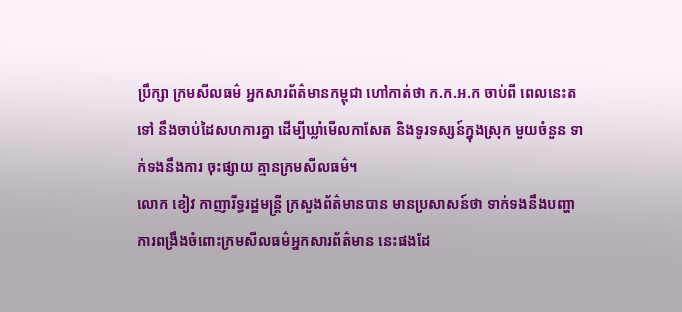ប្រឹក្សា ក្រមសីលធម៌ អ្នកសារព័ត៌មានកម្ពុជា ហៅកាត់ថា ក.ក.អ.ក ចាប់ពី ពេលនេះតទៅ នឹងចាប់ដៃសហការគ្នា ដើម្បីឃ្លាំមើលកាសែត និងទូរទស្សន៍ក្នុងស្រុក មួយចំនួន ទាក់ទងនឹងការ ចុះផ្សាយ គ្មានក្រមសីលធម៌។
លោក ខៀវ កាញារីទ្ធរដ្ឋមន្រ្តី ក្រសួងព័ត៌មានបាន មានប្រសាសន៍ថា ទាក់ទងនឹងបញ្ហាការពង្រឹងចំពោះក្រមសីលធម៌អ្នកសារព័ត៌មាន នេះផងដែ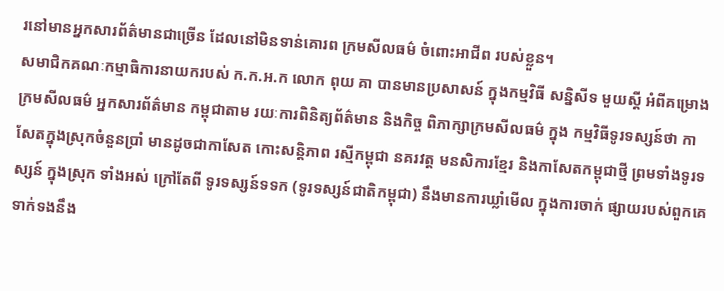រនៅមានអ្នកសារព័ត៌មានជាច្រើន ដែលនៅមិនទាន់គោរព ក្រមសីលធម៌ ចំពោះអាជីព របស់ខ្លួន។
សមាជិកគណៈកម្មាធិការនាយករបស់ ក.ក.អ.ក លោក ពុយ គា បានមានប្រសាសន៍ ក្នុងកម្មវិធី សន្និសីទ មួយស្តី អំពីគម្រោងក្រមសីលធម៌ អ្នកសារព័ត៌មាន កម្ពុជាតាម រយៈការពិនិត្យព័ត៌មាន និងកិច្ច ពិភាក្សាក្រមសីលធម៌ ក្នុង កម្មវិធីទូរទស្សន៍ថា កាសែតក្នុងស្រុកចំនួនប្រាំ មានដូចជាកាសែត កោះសន្តិភាព រស្មីកម្ពុជា នគរវត្ត មនសិការខ្មែរ និងកាសែតកម្ពុជាថ្មី ព្រមទាំងទូរទស្សន៍ ក្នុងស្រុក ទាំងអស់ ក្រៅតែពី ទូរទស្សន៍ទទក (ទូរទស្សន៍ជាតិកម្ពុជា) នឹងមានការឃ្លាំមើល ក្នុងការចាក់ ផ្សាយរបស់ពួកគេ ទាក់ទងនឹង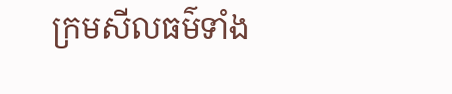ក្រមសីលធម៌ទាំង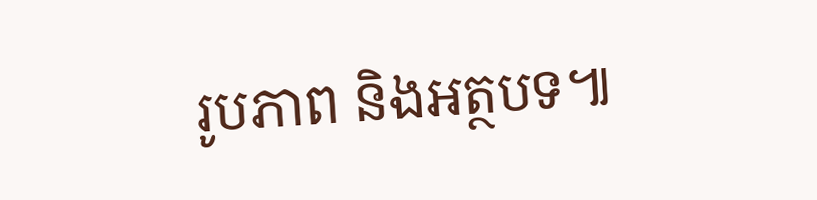រូបភាព និងអត្ថបទ៕